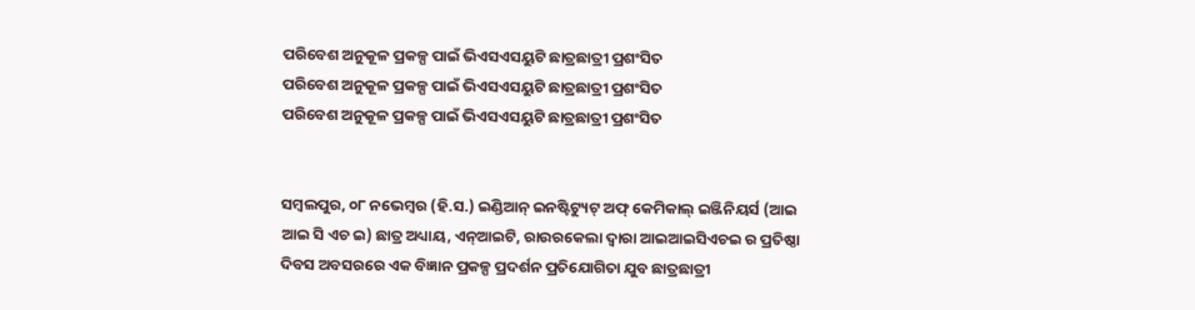ପରିବେଶ ଅନୁକୂଳ ପ୍ରକଳ୍ପ ପାଇଁ ଭିଏସଏସୟୁଟି ଛାତ୍ରଛାତ୍ରୀ ପ୍ରଶଂସିତ
ପରିବେଶ ଅନୁକୂଳ ପ୍ରକଳ୍ପ ପାଇଁ ଭିଏସଏସୟୁଟି ଛାତ୍ରଛାତ୍ରୀ ପ୍ରଶଂସିତ
ପରିବେଶ ଅନୁକୂଳ ପ୍ରକଳ୍ପ ପାଇଁ ଭିଏସଏସୟୁଟି ଛାତ୍ରଛାତ୍ରୀ ପ୍ରଶଂସିତ


ସମ୍ବଲପୁର, ୦୮ ନଭେମ୍ବର (ହି.ସ.) ଇଣ୍ଡିଆନ୍ ଇନଷ୍ଟିଟ୍ୟୁଟ୍ ଅଫ୍ କେମିକାଲ୍ ଇଞ୍ଜିନିୟର୍ସ (ଆଇ ଆଇ ସି ଏଚ ଇ) ଛାତ୍ର ଅଧ୍ୟାୟ, ଏନ୍ଆଇଟି, ରାଉରକେଲା ଦ୍ୱାରା ଆଇଆଇସିଏଚଇ ର ପ୍ରତିଷ୍ଠା ଦିବସ ଅବସରରେ ଏକ ବିଜ୍ଞାନ ପ୍ରକଳ୍ପ ପ୍ରଦର୍ଶନ ପ୍ରତିଯୋଗିତା ଯୁବ ଛାତ୍ରଛାତ୍ରୀ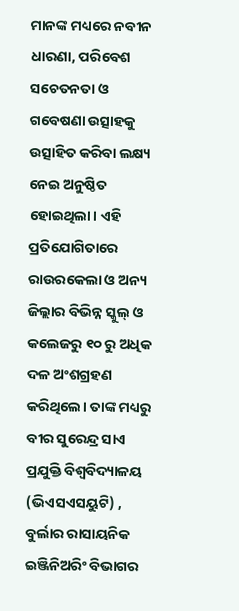ମାନଙ୍କ ମଧ୍ୟରେ ନବୀନ ଧାରଣା, ପରିବେଶ ସଚେତନତା ଓ ଗବେଷଣା ଉତ୍ସାହକୁ ଉତ୍ସାହିତ କରିବା ଲକ୍ଷ୍ୟ ନେଇ ଅନୁଷ୍ଠିତ ହୋଇଥିଲା। ଏହି ପ୍ରତିଯୋଗିତାରେ ରାଉରକେଲା ଓ ଅନ୍ୟ ଜିଲ୍ଲାର ବିଭିନ୍ନ ସ୍କୁଲ୍ ଓ କଲେଜରୁ ୧୦ ରୁ ଅଧିକ ଦଳ ଅଂଶଗ୍ରହଣ କରିଥିଲେ। ତାଙ୍କ ମଧ୍ୟରୁ ବୀର ସୁରେନ୍ଦ୍ର ସାଏ ପ୍ରଯୁକ୍ତି ବିଶ୍ୱବିଦ୍ୟାଳୟ (ଭିଏସଏସୟୁଟି) , ବୁର୍ଲାର ରାସାୟନିକ ଇଞ୍ଜିନିଅରିଂ ବିଭାଗର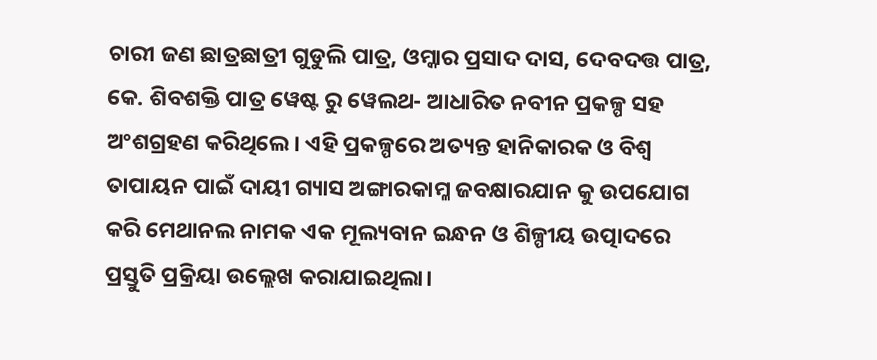ଚାରୀ ଜଣ ଛାତ୍ରଛାତ୍ରୀ ଗୁଡୁଲି ପାତ୍ର, ଓମ୍କାର ପ୍ରସାଦ ଦାସ, ଦେବଦତ୍ତ ପାତ୍ର, କେ. ଶିବଶକ୍ତି ପାତ୍ର ୱେଷ୍ଟ ରୁ ୱେଲଥ- ଆଧାରିତ ନବୀନ ପ୍ରକଳ୍ପ ସହ ଅଂଶଗ୍ରହଣ କରିଥିଲେ। ଏହି ପ୍ରକଳ୍ପରେ ଅତ୍ୟନ୍ତ ହାନିକାରକ ଓ ବିଶ୍ୱ ତାପାୟନ ପାଇଁ ଦାୟୀ ଗ୍ୟାସ ଅଙ୍ଗାରକାମ୍ଳ ଜବକ୍ଷାରଯାନ କୁ ଉପଯୋଗ କରି ମେଥାନଲ ନାମକ ଏକ ମୂଲ୍ୟବାନ ଇନ୍ଧନ ଓ ଶିଳ୍ପୀୟ ଉତ୍ପାଦରେ ପ୍ରସ୍ତୁତି ପ୍ରକ୍ରିୟା ଉଲ୍ଲେଖ କରାଯାଇଥିଲା।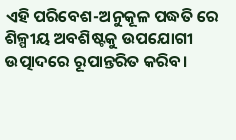ଏହି ପରିବେଶ-ଅନୁକୂଳ ପଦ୍ଧତି ରେ ଶିଳ୍ପୀୟ ଅବଶିଷ୍ଟକୁ ଉପଯୋଗୀ ଉତ୍ପାଦରେ ରୂପାନ୍ତରିତ କରିବ।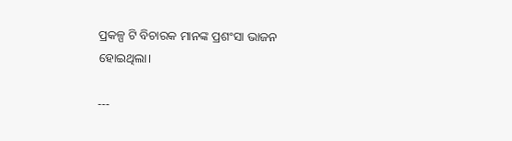ପ୍ରକଳ୍ପ ଟି ବିଚାରକ ମାନଙ୍କ ପ୍ରଶଂସା ଭାଜନ ହୋଇଥିଲା।

---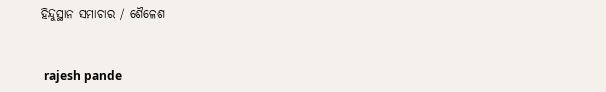ହିନ୍ଦୁସ୍ଥାନ ସମାଚାର / ଶୈଳେଶ


 rajesh pande